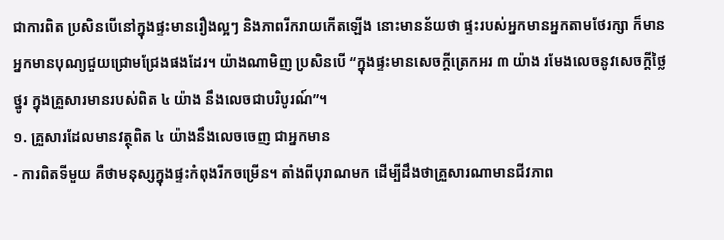ជាការពិត ប្រសិនបើនៅក្នុងផ្ទះមានរឿងល្អៗ និងភាពរីករាយកើតឡើង នោះមានន័យថា ផ្ទះរបស់អ្នកមានអ្នកតាមថែរក្សា ក៏មានអ្នកមានបុណ្យជួយជ្រោមជ្រែងផងដែរ។ យ៉ាងណាមិញ ប្រសិនបើ “ក្នុងផ្ទះមានសេចក្តីត្រេកអរ ៣ យ៉ាង រមែងលេចនូវសេចក្តីថ្លៃថ្នូរ ក្នុងគ្រួសារមានរបស់ពិត ៤ យ៉ាង នឹងលេចជាបរិបូរណ៍”។
១. គ្រួសារដែលមានវត្ថុពិត ៤ យ៉ាងនឹងលេចចេញ ជាអ្នកមាន
- ការពិតទីមួយ គឺថាមនុស្សក្នុងផ្ទះកំពុងរីកចម្រើន។ តាំងពីបុរាណមក ដើម្បីដឹងថាគ្រួសារណាមានជីវភាព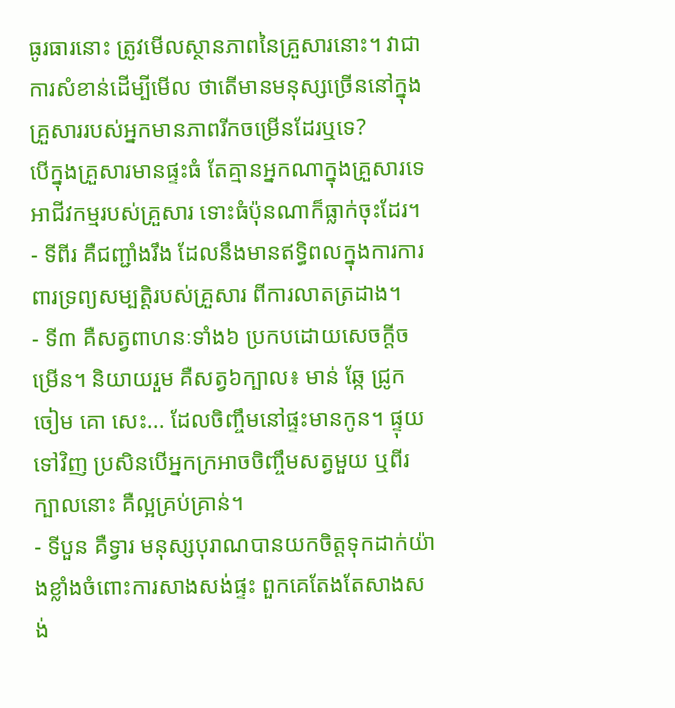ធូរធារនោះ ត្រូវមើលស្ថានភាពនៃគ្រួសារនោះ។ វាជាការសំខាន់ដើម្បីមើល ថាតើមានមនុស្សច្រើននៅក្នុងគ្រួសាររបស់អ្នកមានភាពរីកចម្រើនដែរឬទេ?
បើក្នុងគ្រួសារមានផ្ទះធំ តែគ្មានអ្នកណាក្នុងគ្រួសារទេ អាជីវកម្មរបស់គ្រួសារ ទោះធំប៉ុនណាក៏ធ្លាក់ចុះដែរ។
- ទីពីរ គឺជញ្ជាំងរឹង ដែលនឹងមានឥទ្ធិពលក្នុងការការពារទ្រព្យសម្បត្តិរបស់គ្រួសារ ពីការលាតត្រដាង។
- ទី៣ គឺសត្វពាហនៈទាំង៦ ប្រកបដោយសេចក្តីចម្រើន។ និយាយរួម គឺសត្វ៦ក្បាល៖ មាន់ ឆ្កែ ជ្រូក ចៀម គោ សេះ... ដែលចិញ្ចឹមនៅផ្ទះមានកូន។ ផ្ទុយទៅវិញ ប្រសិនបើអ្នកក្រអាចចិញ្ចឹមសត្វមួយ ឬពីរក្បាលនោះ គឺល្អគ្រប់គ្រាន់។
- ទីបួន គឺទ្វារ មនុស្សបុរាណបានយកចិត្តទុកដាក់យ៉ាងខ្លាំងចំពោះការសាងសង់ផ្ទះ ពួកគេតែងតែសាងសង់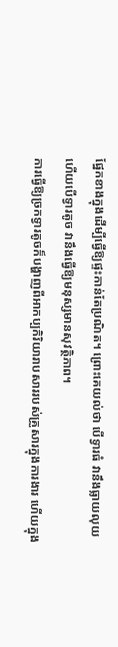ផ្នែកខាងក្នុងដើម្បីធ្វើឱ្យផ្ទះកាន់តែប្រណិត។ ព្រោះគេយល់ថា បើទ្វារធំ វានឹងធ្លាយលុយ ហើយបើទ្វារតូច វានឹងធ្វើឱ្យមនុស្សមានសុវត្ថិភាព។
ការធ្វើឱ្យច្រកទ្វារតូចក៏បង្ហាញពីអាកប្បកិរិយារាបសាររបស់គ្រួសារក្នុងការងារ ហើយក្នុង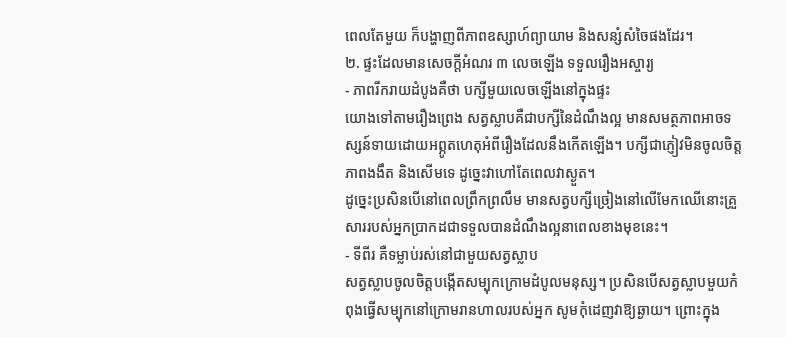ពេលតែមួយ ក៏បង្ហាញពីភាពឧស្សាហ៍ព្យាយាម និងសន្សំសំចៃផងដែរ។
២. ផ្ទះដែលមានសេចក្តីអំណរ ៣ លេចឡើង ទទួលរឿងអស្ចារ្យ
- ភាពរីករាយដំបូងគឺថា បក្សីមួយលេចឡើងនៅក្នុងផ្ទះ
យោងទៅតាមរឿងព្រេង សត្វស្លាបគឺជាបក្សីនៃដំណឹងល្អ មានសមត្ថភាពអាចទស្សន៍ទាយដោយអព្ភូតហេតុអំពីរឿងដែលនឹងកើតឡើង។ បក្សីជាភ្ញៀវមិនចូលចិត្តភាពងងឹត និងសើមទេ ដូច្នេះវាហៅតែពេលវាស្ងួត។
ដូច្នេះប្រសិនបើនៅពេលព្រឹកព្រលឹម មានសត្វបក្សីច្រៀងនៅលើមែកឈើនោះគ្រួសាររបស់អ្នកប្រាកដជាទទួលបានដំណឹងល្អនាពេលខាងមុខនេះ។
- ទីពីរ គឺទម្លាប់រស់នៅជាមួយសត្វស្លាប
សត្វស្លាបចូលចិត្តបង្កើតសម្បុកក្រោមដំបូលមនុស្ស។ ប្រសិនបើសត្វស្លាបមួយកំពុងធ្វើសម្បុកនៅក្រោមរានហាលរបស់អ្នក សូមកុំដេញវាឱ្យឆ្ងាយ។ ព្រោះក្នុង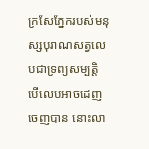ក្រសែភ្នែករបស់មនុស្សបុរាណសត្វលេបជាទ្រព្យសម្បត្តិ បើលេបអាចដេញចេញបាន នោះលា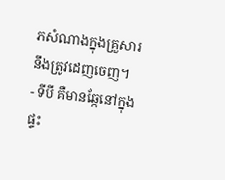ភសំណាងក្នុងគ្រួសារនឹងត្រូវដេញចេញ។
- ទីបី គឺមានឆ្កែនៅក្នុងផ្ទះ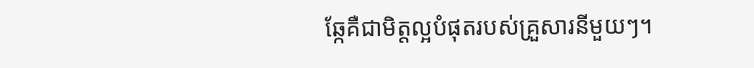ឆ្កែគឺជាមិត្តល្អបំផុតរបស់គ្រួសារនីមួយៗ។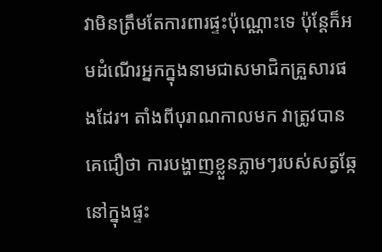វាមិនត្រឹមតែការពារផ្ទះប៉ុណ្ណោះទេ ប៉ុន្តែក៏អមដំណើរអ្នកក្នុងនាមជាសមាជិកគ្រួសារផងដែរ។ តាំងពីបុរាណកាលមក វាត្រូវបានគេជឿថា ការបង្ហាញខ្លួនភ្លាមៗរបស់សត្វឆ្កែនៅក្នុងផ្ទះ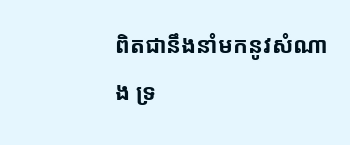ពិតជានឹងនាំមកនូវសំណាង ទ្រ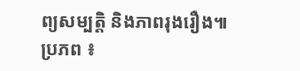ព្យសម្បត្តិ និងភាពរុងរឿង៕
ប្រភព ៖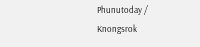Phunutoday / Knongsrok